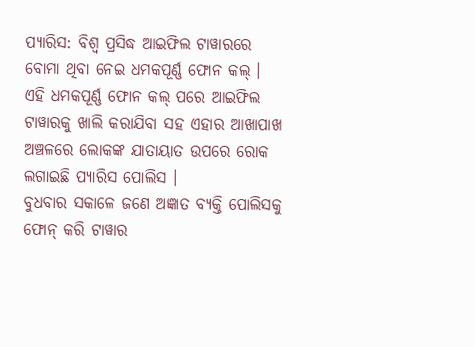ପ୍ୟାରିସ: ବିଶ୍ବ ପ୍ରସିଦ୍ଧ ଆଇଫିଲ ଟାୱାରରେ ବୋମା ଥିବା ନେଇ ଧମକପୂର୍ଣ୍ଣ ଫୋନ କଲ୍ । ଏହି ଧମକପୂର୍ଣ୍ଣ ଫୋନ କଲ୍ ପରେ ଆଇଫିଲ ଟାୱାରକୁ ଖାଲି କରାଯିବା ସହ ଏହାର ଆଖାପାଖ ଅଞ୍ଚଳରେ ଲୋକଙ୍କ ଯାତାୟାତ ଉପରେ ରୋକ ଲଗାଇଛି ପ୍ୟାରିସ ପୋଲିସ ।
ବୁଧବାର ସକାଳେ ଜଣେ ଅଜ୍ଞାତ ବ୍ୟକ୍ତି ପୋଲିସକୁ ଫୋନ୍ କରି ଟାୱାର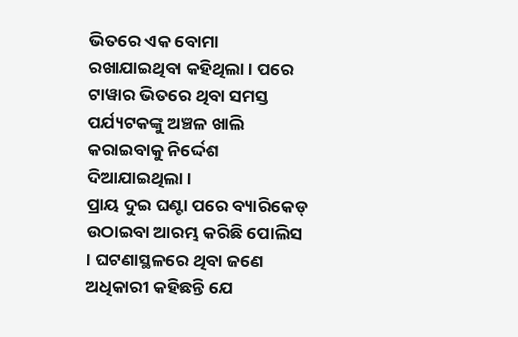ଭିତରେ ଏକ ବୋମା ରଖାଯାଇଥିବା କହିଥିଲା । ପରେ ଟାୱାର ଭିତରେ ଥିବା ସମସ୍ତ ପର୍ଯ୍ୟଟକଙ୍କୁ ଅଞ୍ଚଳ ଖାଲି କରାଇବାକୁ ନିର୍ଦ୍ଦେଶ ଦିଆଯାଇଥିଲା ।
ପ୍ରାୟ ଦୁଇ ଘଣ୍ଟା ପରେ ବ୍ୟାରିକେଡ୍ ଉଠାଇବା ଆରମ୍ଭ କରିଛି ପୋଲିସ । ଘଟଣାସ୍ଥଳରେ ଥିବା ଜଣେ ଅଧିକାରୀ କହିଛନ୍ତି ଯେ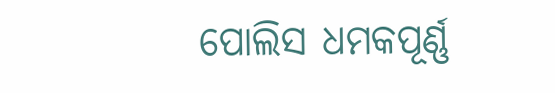ପୋଲିସ ଧମକପୂର୍ଣ୍ଣ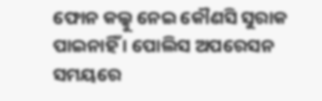ଫୋନ କଲ୍କୁ ନେଇ କୌଣସି ସୁରାକ ପାଇନାହିଁ । ପୋଲିସ ଅପରେସନ ସମୟରେ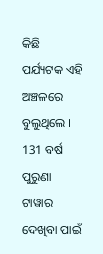କିଛି ପର୍ଯ୍ୟଟକ ଏହି ଅଞ୍ଚଳରେ ବୁଲୁଥିଲେ ।
131 ବର୍ଷ ପୁରୁଣା ଟାୱାର ଦେଖିବା ପାଇଁ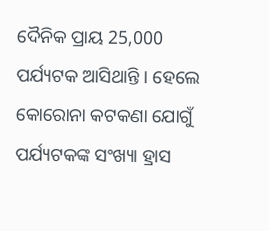ଦୈନିକ ପ୍ରାୟ 25,000 ପର୍ଯ୍ୟଟକ ଆସିଥାନ୍ତି । ହେଲେ କୋରୋନା କଟକଣା ଯୋଗୁଁ ପର୍ଯ୍ୟଟକଙ୍କ ସଂଖ୍ୟା ହ୍ରାସ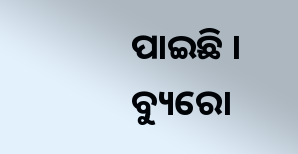ପାଇଛି ।
ବ୍ୟୁରୋ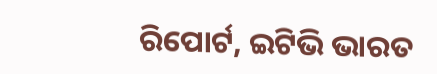ରିପୋର୍ଟ, ଇଟିଭି ଭାରତ